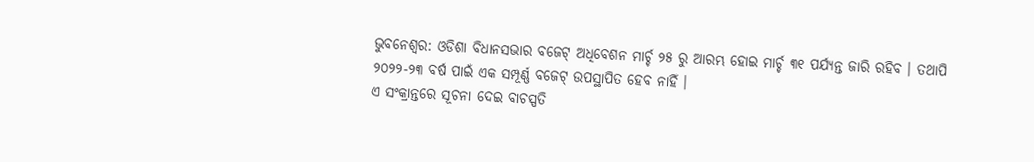ଭୁବନେଶ୍ୱର: ଓଡିଶା ବିଧାନସଭାର ବଜେଟ୍ ଅଧିବେଶନ ମାର୍ଚ୍ଚ ୨୫ ରୁ ଆରମ୍ଭ ହୋଇ ମାର୍ଚ୍ଚ ୩୧ ପର୍ଯ୍ୟନ୍ତ ଜାରି ରହିବ । ତଥାପି ୨୦୨୨-୨୩ ବର୍ଷ ପାଇଁ ଏକ ସମ୍ପୂର୍ଣ୍ଣ ବଜେଟ୍ ଉପସ୍ଥାପିତ ହେବ ନାହିଁ ।
ଏ ସଂକ୍ରାନ୍ତରେ ସୂଚନା ଦେଇ ବାଚସ୍ପତି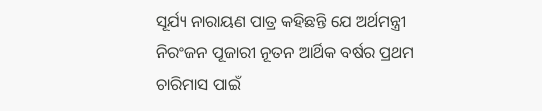ସୂର୍ଯ୍ୟ ନାରାୟଣ ପାତ୍ର କହିଛନ୍ତି ଯେ ଅର୍ଥମନ୍ତ୍ରୀ ନିରଂଜନ ପୂଜାରୀ ନୂତନ ଆର୍ଥିକ ବର୍ଷର ପ୍ରଥମ ଚାରିମାସ ପାଇଁ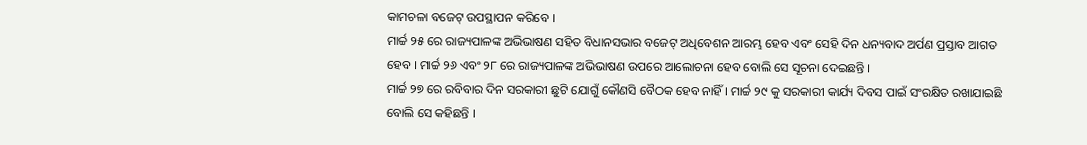କାମଚଳା ବଜେଟ୍ ଉପସ୍ଥାପନ କରିବେ ।
ମାର୍ଚ୍ଚ ୨୫ ରେ ରାଜ୍ୟପାଳଙ୍କ ଅଭିଭାଷଣ ସହିତ ବିଧାନସଭାର ବଜେଟ୍ ଅଧିବେଶନ ଆରମ୍ଭ ହେବ ଏବଂ ସେହି ଦିନ ଧନ୍ୟବାଦ ଅର୍ପଣ ପ୍ରସ୍ତାବ ଆଗତ ହେବ । ମାର୍ଚ୍ଚ ୨୬ ଏବଂ ୨୮ ରେ ରାଜ୍ୟପାଳଙ୍କ ଅଭିଭାଷଣ ଉପରେ ଆଲୋଚନା ହେବ ବୋଲି ସେ ସୂଚନା ଦେଇଛନ୍ତି ।
ମାର୍ଚ୍ଚ ୨୭ ରେ ରବିବାର ଦିନ ସରକାରୀ ଛୁଟି ଯୋଗୁଁ କୌଣସି ବୈଠକ ହେବ ନାହିଁ । ମାର୍ଚ୍ଚ ୨୯ କୁ ସରକାରୀ କାର୍ଯ୍ୟ ଦିବସ ପାଇଁ ସଂରକ୍ଷିତ ରଖାଯାଇଛି ବୋଲି ସେ କହିଛନ୍ତି ।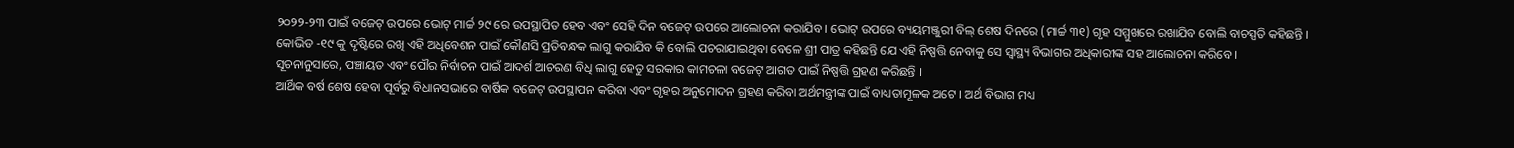୨୦୨୨-୨୩ ପାଇଁ ବଜେଟ୍ ଉପରେ ଭୋଟ୍ ମାର୍ଚ୍ଚ ୨୯ ରେ ଉପସ୍ଥାପିତ ହେବ ଏବଂ ସେହି ଦିନ ବଜେଟ୍ ଉପରେ ଆଲୋଚନା କରାଯିବ । ଭୋଟ୍ ଉପରେ ବ୍ୟୟମଞ୍ଜୁରୀ ବିଲ୍ ଶେଷ ଦିନରେ (ମାର୍ଚ୍ଚ ୩୧) ଗୃହ ସମ୍ମୁଖରେ ରଖାଯିବ ବୋଲି ବାଚସ୍ପତି କହିଛନ୍ତି ।
କୋଭିଡ -୧୯ କୁ ଦୃଷ୍ଟିରେ ରଖି ଏହି ଅଧିବେଶନ ପାଇଁ କୌଣସି ପ୍ରତିବନ୍ଧକ ଲାଗୁ କରାଯିବ କି ବୋଲି ପଚରାଯାଇଥିବା ବେଳେ ଶ୍ରୀ ପାତ୍ର କହିଛନ୍ତି ଯେ ଏହି ନିଷ୍ପତ୍ତି ନେବାକୁ ସେ ସ୍ୱାସ୍ଥ୍ୟ ବିଭାଗର ଅଧିକାରୀଙ୍କ ସହ ଆଲୋଚନା କରିବେ ।
ସୂଚନାନୁସାରେ, ପଞ୍ଚାୟତ ଏବଂ ପୌର ନିର୍ବାଚନ ପାଇଁ ଆଦର୍ଶ ଆଚରଣ ବିଧି ଲାଗୁ ହେତୁ ସରକାର କାମଚଳା ବଜେଟ୍ ଆଗତ ପାଇଁ ନିଷ୍ପତ୍ତି ଗ୍ରହଣ କରିଛନ୍ତି ।
ଆର୍ଥିକ ବର୍ଷ ଶେଷ ହେବା ପୂର୍ବରୁ ବିଧାନସଭାରେ ବାର୍ଷିକ ବଜେଟ୍ ଉପସ୍ଥାପନ କରିବା ଏବଂ ଗୃହର ଅନୁମୋଦନ ଗ୍ରହଣ କରିବା ଅର୍ଥମନ୍ତ୍ରୀଙ୍କ ପାଇଁ ବାଧ୍ୟତାମୂଳକ ଅଟେ । ଅର୍ଥ ବିଭାଗ ମଧ୍ୟ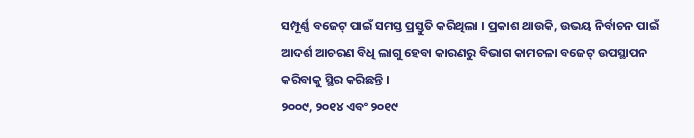ସମ୍ପୂର୍ଣ୍ଣ ବଜେଟ୍ ପାଇଁ ସମସ୍ତ ପ୍ରସ୍ତୁତି କରିଥିଲା । ପ୍ରକାଶ ଥାଉକି, ଉଭୟ ନିର୍ବାଚନ ପାଇଁ ଆଦର୍ଶ ଆଚରଣ ବିଧି ଲାଗୁ ହେବା କାରଣରୁ ବିଭାଗ କାମଚଳା ବଜେଟ୍ ଉପସ୍ଥାପନ କରିବାକୁ ସ୍ଥିର କରିଛନ୍ତି ।
୨୦୦୯, ୨୦୧୪ ଏବଂ ୨୦୧୯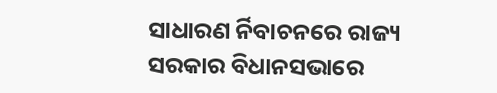ସାଧାରଣ ର୍ନିବାଚନରେ ରାଜ୍ୟ ସରକାର ବିଧାନସଭାରେ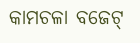କାମଚଳା ବଜେଟ୍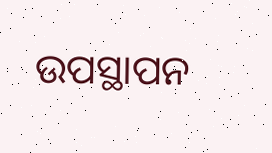ଉପସ୍ଥାପନ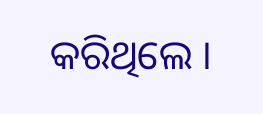କରିଥିଲେ ।